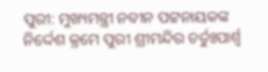ପୁରୀ: ମୁଖ୍ୟମନ୍ତ୍ରୀ ନବୀନ ପଟ୍ଟନାୟକଙ୍କ ନିର୍ଦ୍ଦେଶ କ୍ରମେ ପୁରୀ ଶ୍ରୀମନ୍ଦିର ଚର୍ତୁଃପାର୍ଶ୍ବ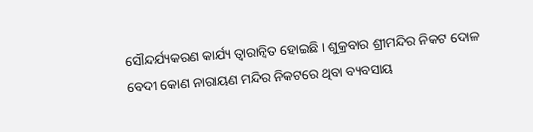ସୌନ୍ଦର୍ଯ୍ୟକରଣ କାର୍ଯ୍ୟ ତ୍ବାରାନ୍ବିତ ହୋଇଛି । ଶୁକ୍ରବାର ଶ୍ରୀମନ୍ଦିର ନିକଟ ଦୋଳ ବେଦୀ କୋଣ ନାରାୟଣ ମନ୍ଦିର ନିକଟରେ ଥିବା ବ୍ୟବସାୟ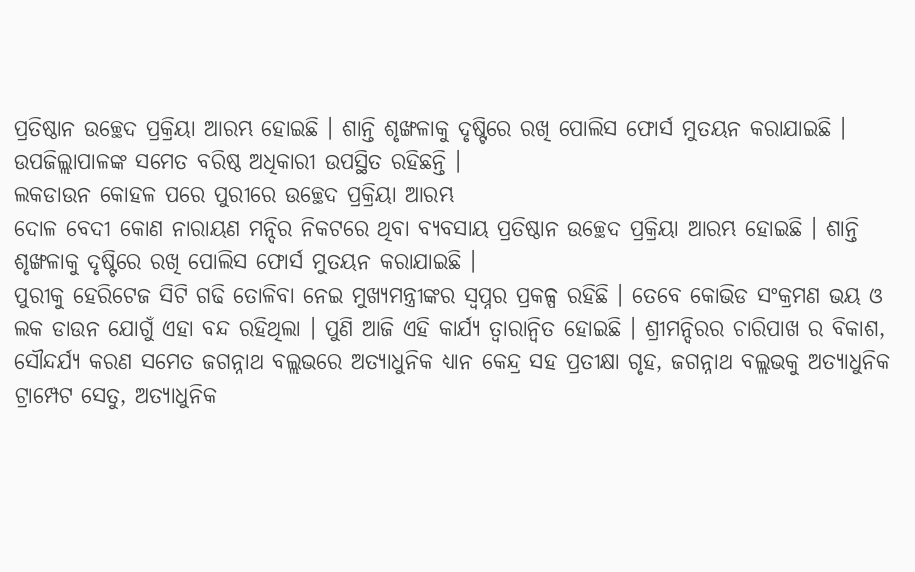ପ୍ରତିଷ୍ଠାନ ଉଚ୍ଛେଦ ପ୍ରକ୍ରିୟା ଆରମ୍ଭ ହୋଇଛି । ଶାନ୍ତି ଶୃଙ୍ଖଳାକୁ ଦୃଷ୍ଟିରେ ରଖି ପୋଲିସ ଫୋର୍ସ ମୁତୟନ କରାଯାଇଛି । ଉପଜିଲ୍ଲାପାଳଙ୍କ ସମେତ ବରିଷ୍ଠ ଅଧିକାରୀ ଉପସ୍ଥିତ ରହିଛନ୍ତି ।
ଲକଡାଉନ କୋହଳ ପରେ ପୁରୀରେ ଉଚ୍ଛେଦ ପ୍ରକ୍ରିୟା ଆରମ୍ଭ
ଦୋଳ ବେଦୀ କୋଣ ନାରାୟଣ ମନ୍ଦିର ନିକଟରେ ଥିବା ବ୍ୟବସାୟ ପ୍ରତିଷ୍ଠାନ ଉଚ୍ଛେଦ ପ୍ରକ୍ରିୟା ଆରମ୍ଭ ହୋଇଛି । ଶାନ୍ତି ଶୃଙ୍ଖଳାକୁ ଦୃଷ୍ଟିରେ ରଖି ପୋଲିସ ଫୋର୍ସ ମୁତୟନ କରାଯାଇଛି ।
ପୁରୀକୁ ହେରିଟେଜ ସିଟି ଗଢି ତୋଳିବା ନେଇ ମୁଖ୍ୟମନ୍ତ୍ରୀଙ୍କର ସ୍ବପ୍ନର ପ୍ରକଳ୍ପ ରହିଛି । ତେବେ କୋଭିଡ ସଂକ୍ରମଣ ଭୟ ଓ ଲକ ଡାଉନ ଯୋଗୁଁ ଏହା ବନ୍ଦ ରହିଥିଲା । ପୁଣି ଆଜି ଏହି କାର୍ଯ୍ୟ ତ୍ବାରାନ୍ବିତ ହୋଇଛି । ଶ୍ରୀମନ୍ଦିରର ଚାରିପାଖ ର ବିକାଶ, ସୌନ୍ଦର୍ଯ୍ୟ କରଣ ସମେତ ଜଗନ୍ନାଥ ବଲ୍ଲଭରେ ଅତ୍ୟାଧୁନିକ ଧ୍ୟାନ କେନ୍ଦ୍ର ସହ ପ୍ରତୀକ୍ଷା ଗୃହ, ଜଗନ୍ନାଥ ବଲ୍ଲଭକୁ ଅତ୍ୟାଧୁନିକ ଟ୍ରାମ୍ପେଟ ସେତୁ, ଅତ୍ୟାଧୁନିକ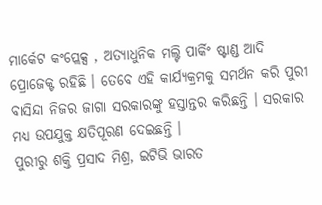ମାର୍କେଟ କଂପ୍ଲେକ୍ସ , ଅତ୍ୟାଧୁନିକ ମଲ୍ଟି ପାର୍କିଂ ଷ୍ଟାଣ୍ଡ ଆଦି ପ୍ରୋଜେକ୍ଟ ରହିଛି । ତେବେ ଏହି କାର୍ଯ୍ୟକ୍ରମକୁ ସମର୍ଥନ କରି ପୁରୀ ବାସିନ୍ଦା ନିଜର ଜାଗା ସରକାରଙ୍କୁ ହସ୍ତାନ୍ତର କରିଛନ୍ତି । ସରକାର ମଧ୍ୟ ଉପଯୁକ୍ତ କ୍ଷତିପୂରଣ ଦେଇଛନ୍ତି ।
ପୁରୀରୁ ଶକ୍ତି ପ୍ରସାଦ ମିଶ୍ର, ଇଟିଭି ଭାରତ